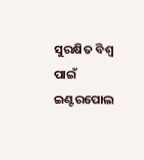ସୁରକ୍ଷିତ ବିଶ୍ୱ ପାଇଁ ଇଣ୍ଟରପୋଲ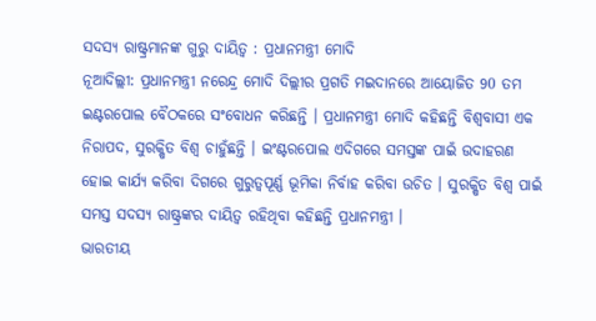ସଦସ୍ୟ ରାଷ୍ଟ୍ରମାନଙ୍କ ଗୁରୁ ଦାୟିତ୍ୱ : ପ୍ରଧାନମନ୍ତ୍ରୀ ମୋଦି
ନୂଆଦିଲ୍ଲୀ: ପ୍ରଧାନମନ୍ତ୍ରୀ ନରେନ୍ଦ୍ର ମୋଦି ଦିଲ୍ଲୀର ପ୍ରଗତି ମଇଦାନରେ ଆୟୋଜିତ 90 ତମ ଇଣ୍ଟରପୋଲ ବୈଠକରେ ସଂବୋଧନ କରିଛନ୍ତି । ପ୍ରଧାନମନ୍ତ୍ରୀ ମୋଦି କହିଛନ୍ତି ବିଶ୍ବବାସୀ ଏକ ନିରାପଦ, ସୁରକ୍ଷିତ ବିଶ୍ବ ଚାହୁଁଛନ୍ତି । ଇଂଣ୍ଟରପୋଲ ଏଦିଗରେ ସମସ୍ତଙ୍କ ପାଇଁ ଉଦାହରଣ ହୋଇ କାର୍ଯ୍ୟ କରିବା ଦିଗରେ ଗୁରୁତ୍ବପୂର୍ଣ୍ଣ ଭୂମିକା ନିର୍ବାହ କରିବା ଉଚିତ । ସୁରକ୍ଷିତ ବିଶ୍ବ ପାଇଁ ସମସ୍ତ ସଦସ୍ୟ ରାଷ୍ଟ୍ରଙ୍କର ଦାୟିତ୍ବ ରହିଥିବା କହିଛନ୍ତି ପ୍ରଧାନମନ୍ତ୍ରୀ ।
ଭାରତୀୟ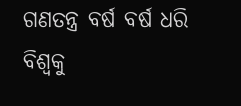ଗଣତନ୍ତ୍ର ବର୍ଷ ବର୍ଷ ଧରି ବିଶ୍ବକୁ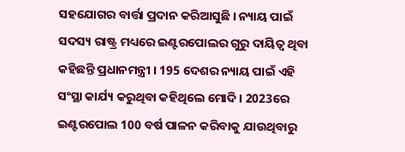ସହଯୋଗର ବାର୍ତ୍ତା ପ୍ରଦାନ କରିଆସୁଛି । ନ୍ୟାୟ ପାଇଁ ସଦସ୍ୟ ରାଷ୍ଟ୍ର ମଧ୍ୟରେ ଇଣ୍ଟରପୋଲର ଗୁରୁ ଦାୟିତ୍ୱ ଥିବା କହିଛନ୍ତି ପ୍ରଧାନମନ୍ତ୍ରୀ । 195 ଦେଶର ନ୍ୟାୟ ପାଇଁ ଏହି ସଂସ୍ଥା କାର୍ଯ୍ୟ କରୁଥିବା କହିଥିଲେ ମୋଦି । 2023ରେ ଇଣ୍ଟରପୋଲ 100 ବର୍ଷ ପାଳନ କରିବାକୁ ଯାଉଥିବାରୁ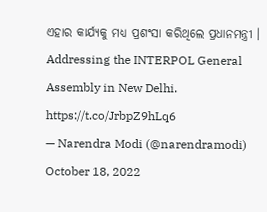ଏହାର କାର୍ଯ୍ୟକୁ ମଧ୍ୟ ପ୍ରଶଂସା କରିଥିଲେ ପ୍ରଧାନମନ୍ତ୍ରୀ ।
Addressing the INTERPOL General Assembly in New Delhi. https://t.co/JrbpZ9hLq6
— Narendra Modi (@narendramodi) October 18, 2022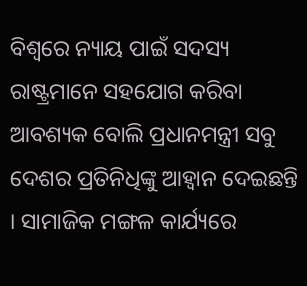ବିଶ୍ବରେ ନ୍ୟାୟ ପାଇଁ ସଦସ୍ୟ ରାଷ୍ଟ୍ରମାନେ ସହଯୋଗ କରିବା ଆବଶ୍ୟକ ବୋଲି ପ୍ରଧାନମନ୍ତ୍ରୀ ସବୁ ଦେଶର ପ୍ରତିନିଧିଙ୍କୁ ଆହ୍ବାନ ଦେଇଛନ୍ତି । ସାମାଜିକ ମଙ୍ଗଳ କାର୍ଯ୍ୟରେ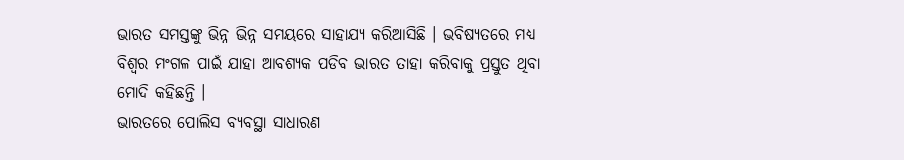ଭାରତ ସମସ୍ତଙ୍କୁ ଭିନ୍ନ ଭିନ୍ନ ସମୟରେ ସାହାଯ୍ୟ କରିଆସିଛି । ଭବିଷ୍ୟତରେ ମଧ୍ୟ ବିଶ୍ବର ମଂଗଳ ପାଇଁ ଯାହା ଆବଶ୍ୟକ ପଡିବ ଭାରତ ତାହା କରିବାକୁ ପ୍ରସ୍ତୁତ ଥିବା ମୋଦି କହିଛନ୍ତି ।
ଭାରତରେ ପୋଲିସ ବ୍ୟବସ୍ଥା ସାଧାରଣ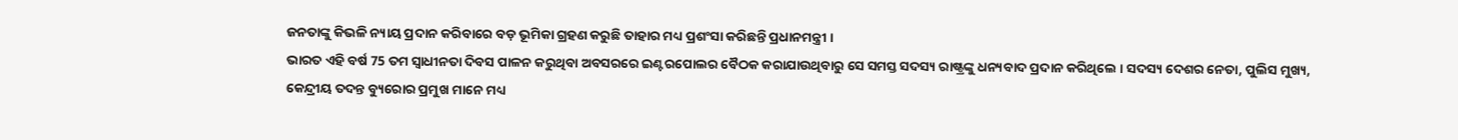ଜନତାଙ୍କୁ କିଭଳି ନ୍ୟାୟ ପ୍ରଦାନ କରିବାରେ ବଡ଼ ଭୂମିକା ଗ୍ରହଣ କରୁଛି ତାହାର ମଧ୍ୟ ପ୍ରଶଂସା କରିଛନ୍ତି ପ୍ରଧାନମନ୍ତ୍ରୀ ।
ଭାରତ ଏହି ବର୍ଷ 75 ତମ ସ୍ବାଧୀନତା ଦିବସ ପାଳନ କରୁଥିବା ଅବସରରେ ଇଣ୍ଟରପୋଲର ବୈଠକ କରାଯାଉଥିବାରୁ ସେ ସମସ୍ତ ସଦସ୍ୟ ରାଷ୍ଟ୍ରଙ୍କୁ ଧନ୍ୟବାଦ ପ୍ରଦାନ କରିଥିଲେ । ସଦସ୍ୟ ଦେଶର ନେତା, ପୁଲିସ ମୁଖ୍ୟ, କେନ୍ଦ୍ରୀୟ ତଦନ୍ତ ବ୍ୟୁରୋର ପ୍ରମୁଖ ମାନେ ମଧ୍ୟ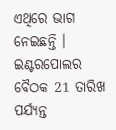ଏଥିରେ ଭାଗ ନେଇଛନ୍ତି । ଇଣ୍ଟରପୋଲର ବୈଠକ 21 ତାରିଖ ପର୍ଯ୍ୟନ୍ତ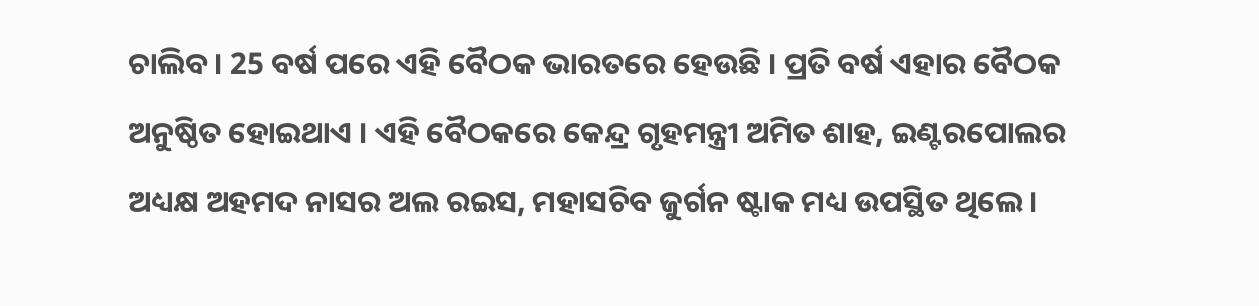ଚାଲିବ । 25 ବର୍ଷ ପରେ ଏହି ବୈଠକ ଭାରତରେ ହେଉଛି । ପ୍ରତି ବର୍ଷ ଏହାର ବୈଠକ ଅନୁଷ୍ଠିତ ହୋଇଥାଏ । ଏହି ବୈଠକରେ କେନ୍ଦ୍ର ଗୃହମନ୍ତ୍ରୀ ଅମିତ ଶାହ, ଇଣ୍ଟରପୋଲର ଅଧ୍ୟକ୍ଷ ଅହମଦ ନାସର ଅଲ ରଇସ, ମହାସଚିବ ଜୁର୍ଗନ ଷ୍ଟାକ ମଧ୍ୟ ଉପସ୍ଥିତ ଥିଲେ ।